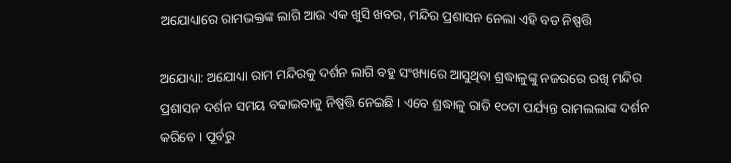ଅଯୋଧ୍ୟାରେ ରାମଭକ୍ତଙ୍କ ଲାଗି ଆଉ ଏକ ଖୁସି ଖବର, ମନ୍ଦିର ପ୍ରଶାସନ ନେଲା ଏହି ବଡ ନିଷ୍ପତ୍ତି

ଅଯୋଧ୍ୟା: ଅଯୋଧ୍ୟା ରାମ ମନ୍ଦିରକୁ ଦର୍ଶନ ଲାଗି ବହୁ ସଂଖ୍ୟାରେ ଆସୁଥିବା ଶ୍ରଦ୍ଧାଳୁଙ୍କୁ ନଜରରେ ରଖି ମନ୍ଦିର ପ୍ରଶାସନ ଦର୍ଶନ ସମୟ ବଢାଇବାକୁ ନିଷ୍ପତ୍ତି ନେଇଛି । ଏବେ ଶ୍ରଦ୍ଧାଳୁ ରାତି ୧୦ଟା ପର୍ଯ୍ୟନ୍ତ ରାମଲଲାଙ୍କ ଦର୍ଶନ କରିବେ । ପୂର୍ବରୁ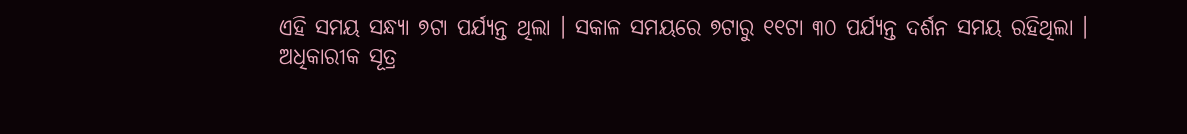ଏହି ସମୟ ସନ୍ଧ୍ୟା ୭ଟା ପର୍ଯ୍ୟନ୍ତ ଥିଲା । ସକାଳ ସମୟରେ ୭ଟାରୁ ୧୧ଟା ୩୦ ପର୍ଯ୍ୟନ୍ତ ଦର୍ଶନ ସମୟ ରହିଥିଲା ।
ଅଧିକାରୀକ ସୂତ୍ର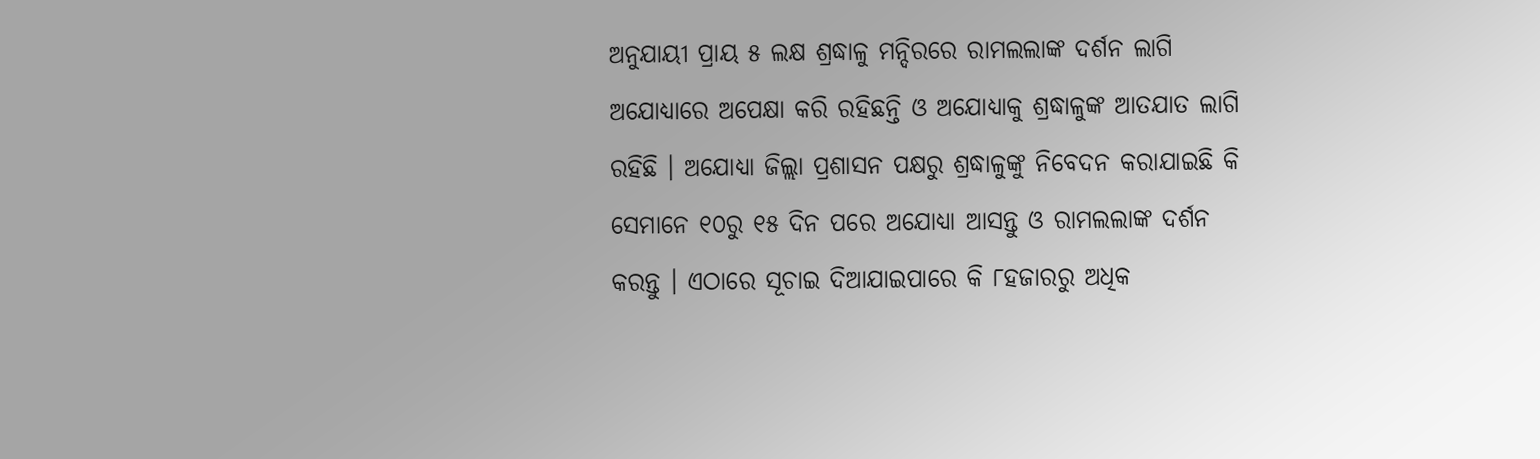ଅନୁଯାୟୀ ପ୍ରାୟ ୫ ଲକ୍ଷ ଶ୍ରଦ୍ଧାଳୁ ମନ୍ଦିରରେ ରାମଲଲାଙ୍କ ଦର୍ଶନ ଲାଗି ଅଯୋଧ୍ୟାରେ ଅପେକ୍ଷା କରି ରହିଛନ୍ତି ଓ ଅଯୋଧ୍ୟାକୁ ଶ୍ରଦ୍ଧାଳୁଙ୍କ ଆତଯାତ ଲାଗି ରହିଛି । ଅଯୋଧ୍ୟା ଜିଲ୍ଲା ପ୍ରଶାସନ ପକ୍ଷରୁ ଶ୍ରଦ୍ଧାଳୁଙ୍କୁ ନିବେଦନ କରାଯାଇଛି କି ସେମାନେ ୧୦ରୁ ୧୫ ଦିନ ପରେ ଅଯୋଧ୍ୟା ଆସନ୍ତୁ ଓ ରାମଲଲାଙ୍କ ଦର୍ଶନ କରନ୍ତୁ । ଏଠାରେ ସୂଚାଇ ଦିଆଯାଇପାରେ କି ୮ହଜାରରୁ ଅଧିକ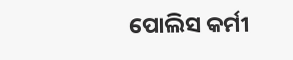ପୋଲିସ କର୍ମୀ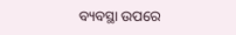ବ୍ୟବସ୍ଥା ଉପରେ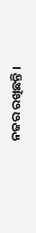ନଜର ରଖିଛନ୍ତି ।